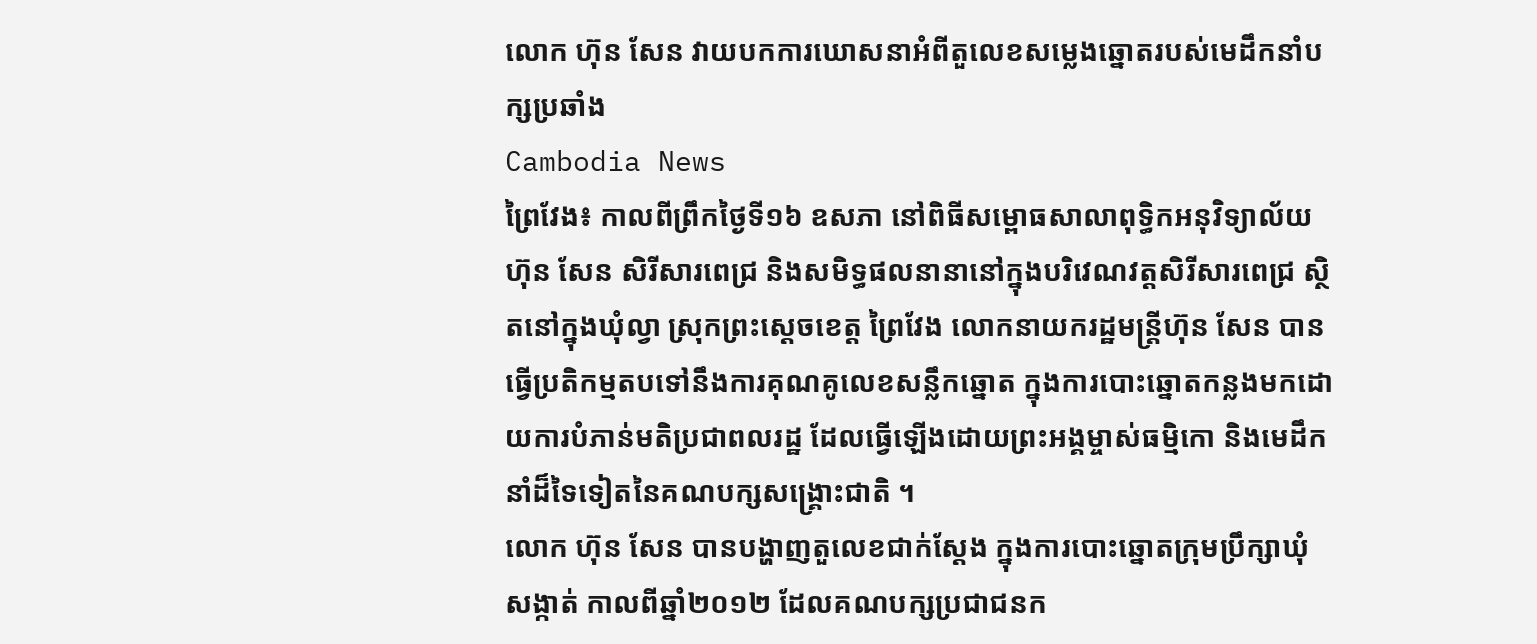លោក ហ៊ុន សែន វាយបកការឃោសនាអំពីតួលេខសម្លេងឆ្នោតរបស់មេដឹកនាំបក្សប្រឆាំង
Cambodia News
ព្រៃវែង៖ កាលពីព្រឹកថ្ងៃទី១៦ ឧសភា នៅពិធីសម្ពោធសាលាពុទ្ធិកអនុវិទ្យាល័យ ហ៊ុន សែន សិរីសារពេជ្រ និងសមិទ្ធផលនានានៅក្នុងបរិវេណវត្ដសិរីសារពេជ្រ ស្ថិតនៅក្នុងឃុំល្វា ស្រុកព្រះស្ដេចខេត្ដ ព្រៃវែង លោកនាយករដ្ឋមន្ត្រីហ៊ុន សែន បានធ្វើប្រតិកម្មតបទៅនឹងការគុណគូលេខសន្លឹកឆ្នោត ក្នុងការបោះឆ្នោតកន្លងមកដោយការបំភាន់មតិប្រជាពលរដ្ឋ ដែលធ្វើឡើងដោយព្រះអង្គម្ចាស់ធម្មិកោ និងមេដឹកនាំដ៏ទៃទៀតនៃគណបក្សសង្គ្រោះជាតិ ។
លោក ហ៊ុន សែន បានបង្ហាញតួលេខជាក់ស្តែង ក្នុងការបោះឆ្នោតក្រុមប្រឹក្សាឃុំសង្កាត់ កាលពីឆ្នាំ២០១២ ដែលគណបក្សប្រជាជនក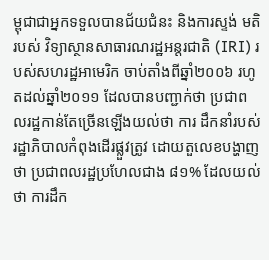ម្ពុជាជាអ្នកទទួលបានជ័យជំនះ និងការស្ទង់ មតិរបស់ វិទ្យាស្ថានសាធារណរដ្ឋអន្តរជាតិ (IRI) របស់សហរដ្ឋអាមេរិក ចាប់តាំងពីឆ្នាំ២០០៦ រហូតដល់ឆ្នាំ២០១១ ដែលបានបញ្ជាក់ថា ប្រជាពលរដ្ឋកាន់តែច្រើនឡើងយល់ថា ការ ដឹកនាំរបស់ រដ្ឋាភិបាលកំពុងដើរផ្លួវត្រូវ ដោយតួលេខបង្ហាញថា ប្រជាពលរដ្ឋប្រហែលជាង ៨១% ដែលយល់ថា ការដឹក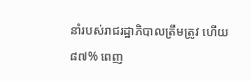នាំរបស់រាជរដ្ឋាភិបាលត្រឹមត្រូវ ហើយ៨៧% ពេញ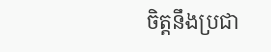ចិត្តនឹងប្រជា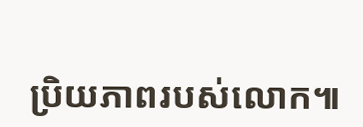ប្រិយភាពរបស់លោក៕